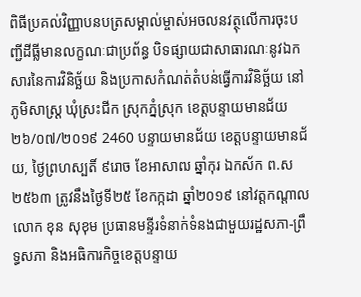ពិធីប្រគល់វិញ្ញាបនបត្រសម្គាល់ម្ចាស់អចលនវត្ថុលើការចុះបញ្ជីដីធ្លីមានលក្ខណៈជាប្រព័ន្ធ បិទផ្សាយជាសាធារណៈនូវឯកសារនៃការវិនិច្ឆ័យ និងប្រកាសកំណត់តំបន់ធ្វើការវិនិច្ឆ័យ នៅភូមិសាស្រ្ត ឃុំស្រះជីក ស្រុកភ្នំស្រុក ខេត្តបន្ទាយមានជ័យ ២៦/០៧/២០១៩ 2460 បន្ទាយមានជ័យ ខេត្តបន្ទាយមានជ័យ, ថ្ងៃព្រហស្បតិ៍ ៩រោច ខែអាសាឍ ឆ្នាំកុរ ឯកស័ក ព.ស២៥៦៣ ត្រូវនឹងថ្ងៃទី២៥ ខែកក្កដា ឆ្នាំ២០១៩ នៅវត្តកណ្តាល លោក ខុន សុខុម ប្រធានមន្ទីរទំនាក់ទំនងជាមួយរដ្ឋសភា-ព្រឹទ្ធសភា និងអធិការកិច្ចខេត្តបន្ទាយ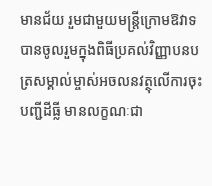មានជ័យ រួមជាមួយមន្ត្រីក្រោមឱវាទ បានចូលរួមក្នុងពិធីប្រគល់វិញ្ញាបនបត្រសម្គាល់ម្ចាស់អចលនវត្ថុលើការចុះបញ្ជីដីធ្លី មានលក្ខណៈជា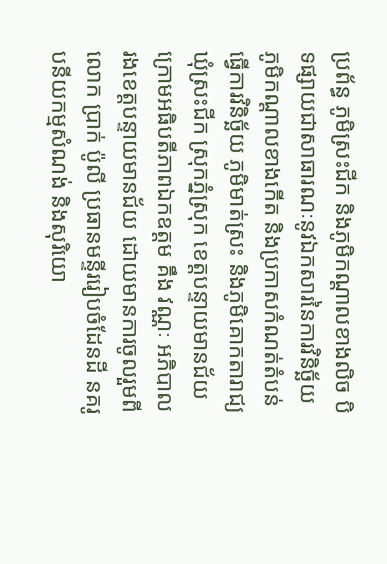ប្រព័ន្ធ ភូមិស្រះជីក និងភូមិកណ្តាលខាងលិច បិទផ្សាយជាសាធារណៈនូវឯកសារនៃការវិនិច្ឆ័យ ភូមិកណ្តាលខាងកើត និងប្រកាសកំណត់តំបន់ធ្វើការវិនិច្ឆ័យ ភូមិមាត់ស្រះ និងភូមិគោកតារាជ្យ ឃុំស្រះជីក ស្រុកភ្នំស្រុក ខេត្តបន្ទាយមានជ័យ ក្រោមអធិបតីភាពឯកឧត្តម គឹង វណ្ណៈ អភិបាលរងខេត្តបន្ទាយមានជ័យ ដោយមានការចូលរួមពីលោក ប្រាក់ ប៉ូលី ប្រធានមន្ទីររៀបចំដែនដី នគរូបនីយកម្មសំណង់ និងសុរិយោ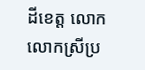ដីខេត្ត លោក លោកស្រីប្រ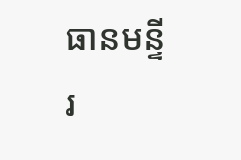ធានមន្ទីរ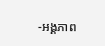-អង្គភាព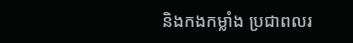និងកងកម្លាំង ប្រជាពលរ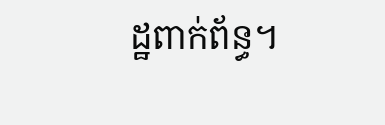ដ្ឋពាក់ព័ន្ធ។